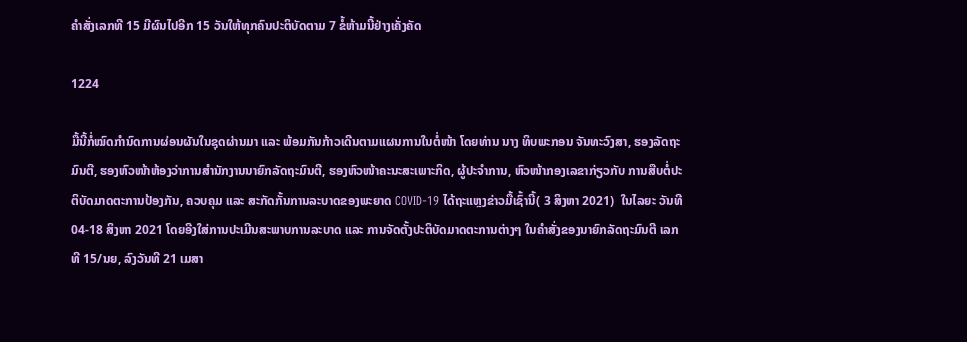ຄຳສັ່ງເລກທີ 15 ມີຜົນໄປອີກ 15 ວັນໃຫ້ທຸກຄົນປະຕິບັດຕາມ 7 ຂໍ້ຫ້າມນີ້ຢ່າງເຄັ່ງຄັດ

1224

ມື້ນີ້ກໍ່ໝົດກຳນົດການຜ່ອນຜັນໃນຊຸດຜ່ານມາ ແລະ ພ້ອມກັນກ້າວເດີນຕາມແຜນການໃນຕໍ່ໜ້າ ໂດຍທ່ານ ນາງ ທິບພະກອນ ຈັນທະວົງສາ, ຮອງລັດຖະມົນຕີ, ຮອງຫົວໜ້າຫ້ອງວ່າການສຳນັກງານນາຍົກລັດຖະມົນຕີ, ຮອງຫົວໜ້າຄະນະສະເພາະກິດ, ຜູ້ປະຈຳການ, ຫົວໜ້າກອງເລຂາກ່ຽວກັບ ການສືບຕໍ່ປະຕິບັດມາດຕະການປ້ອງກັນ, ຄວບຄຸມ ແລະ ສະກັດກັ້ນການລະບາດຂອງພະຍາດ COVID-19 ໄດ້ຖະແຫຼງຂ່າວມື້ເຊົ້ານີ້( 3 ສິງຫາ 2021)  ໃນໄລຍະ ວັນທີ 04-18 ສິງຫາ 2021 ໂດຍອີງໃສ່ການປະເມີນສະພາບການລະບາດ ແລະ ການຈັດຕັ້ງປະຕິບັດມາດຕະການຕ່າງໆ ໃນຄຳສັ່ງຂອງນາຍົກລັດຖະມົນຕີ ເລກທີ 15/ນຍ, ລົງວັນທີ 21 ເມສາ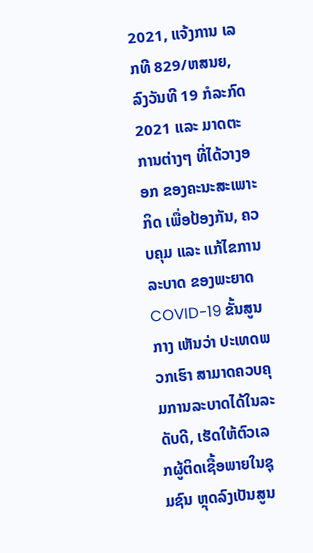2021, ແຈ້ງການ ເລກທີ 829/ຫສນຍ, ລົງວັນທີ 19 ກໍລະກົດ 2021 ແລະ ມາດຕະການຕ່າງໆ ທີ່ໄດ້ວາງອອກ ຂອງຄະນະສະເພາະກິດ ເພື່ອປ້ອງກັນ, ຄວບຄຸມ ແລະ ແກ້ໄຂການລະບາດ ຂອງພະຍາດ COVID-19 ຂັ້ນສູນກາງ ເຫັນວ່າ ປະເທດພວກເຮົາ ສາມາດຄວບຄຸມການລະບາດໄດ້ໃນລະດັບດີ, ເຮັດໃຫ້ຕົວເລກຜູ້ຕິດເຊື້ອພາຍໃນຊຸມຊົນ ຫຼຸດລົງເປັນສູນ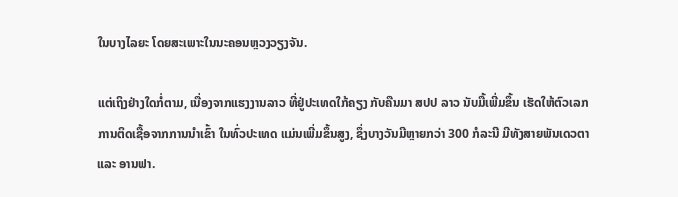ໃນບາງໄລຍະ ໂດຍສະເພາະໃນນະຄອນຫຼວງວຽງຈັນ.

ແຕ່ເຖິງຢ່າງໃດກໍ່ຕາມ, ເນື່ອງຈາກແຮງງານລາວ ທີ່ຢູ່ປະເທດໃກ້ຄຽງ ກັບຄືນມາ ສປປ ລາວ ນັບມື້ເພີ່ມຂຶ້ນ ເຮັດໃຫ້ຕົວເລກການຕິດເຊື້ອຈາກການນຳເຂົ້າ ໃນທົ່ວປະເທດ ແມ່ນເພີ່ມຂຶ້ນສູງ, ຊຶ່ງບາງວັນມີຫຼາຍກວ່າ 300 ກໍລະນີ ມີທັງສາຍພັນເດວຕາ ແລະ ອານຟາ.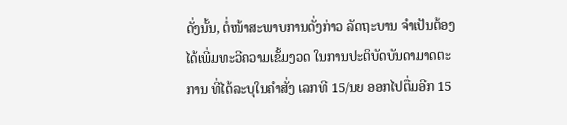ດັ່ງນັ້ນ, ຕໍ່ໜ້າສະພາບການດັ່ງກ່າວ ລັດຖະບານ ຈຳເປັນຕ້ອງໄດ້ເພີ່ມທະວີຄວາມເຂັ້ມງວດ ໃນການປະຕິບັດບັນດາມາດຕະການ ທີ່ໄດ້ລະບຸໃນຄຳສັ່ງ ເລກທີ 15/ນຍ ອອກໄປຕື່ມອີກ 15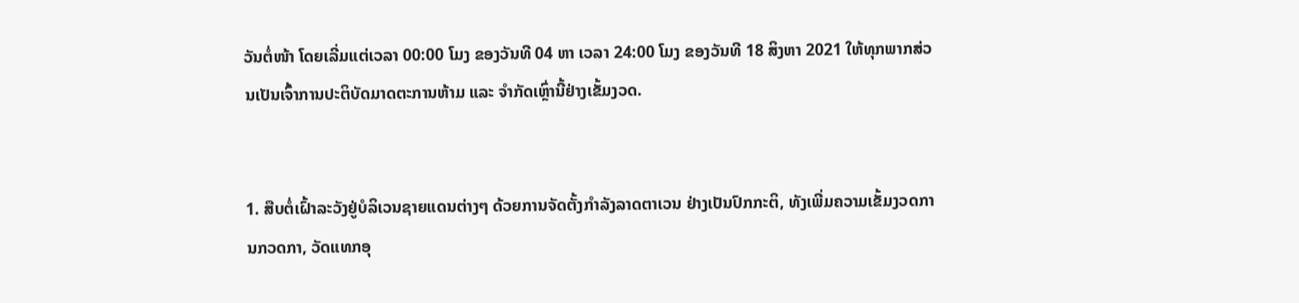ວັນຕໍ່ໜ້າ ໂດຍເລີ່ມແຕ່ເວລາ 00:00 ໂມງ ຂອງວັນທີ 04 ຫາ ເວລາ 24:00 ໂມງ ຂອງວັນທີ 18 ສິງຫາ 2021 ໃຫ້ທຸກພາກສ່ວນເປັນເຈົ້າການປະຕິບັດມາດຕະການຫ້າມ ແລະ ຈໍາກັດເຫຼົ່ານີ້ຢ່າງເຂັ້ມງວດ.


1. ສືບຕໍ່ເຝົ້າລະວັງຢູ່ບໍລິເວນຊາຍແດນຕ່າງໆ ດ້ວຍການຈັດຕັ້ງກຳລັງລາດຕາເວນ ຢ່າງເປັນປົກກະຕິ, ທັງເພີ່ມຄວາມເຂັ້ມງວດການກວດກາ, ວັດແທກອຸ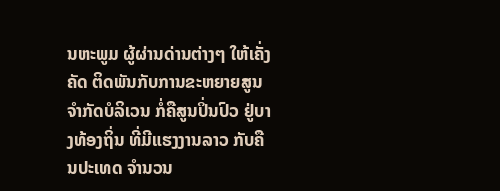ນຫະພູມ ຜູ້ຜ່ານດ່ານຕ່າງໆ ໃຫ້ເຄັ່ງຄັດ ຕິດພັນກັບການຂະຫຍາຍສູນຈຳກັດບໍລິເວນ ກໍ່ຄືສູນປິ່ນປົວ ຢູ່ບາງທ້ອງຖິ່ນ ທີ່ມີແຮງງານລາວ ກັບຄືນປະເທດ ຈຳນວນ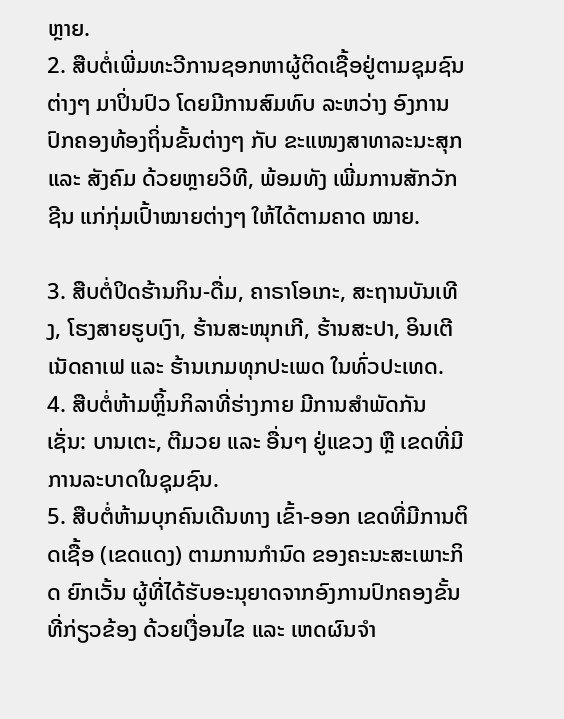ຫຼາຍ.
2. ສືບຕໍ່ເພີ່ມທະວີການຊອກຫາຜູ້ຕິດເຊື້ອຢູ່ຕາມຊຸມຊົນຕ່າງໆ ມາປິ່ນປົວ ໂດຍມີການສົມທົບ ລະຫວ່າງ ອົງການປົກຄອງທ້ອງຖິ່ນຂັ້ນຕ່າງໆ ກັບ ຂະແໜງສາທາລະນະສຸກ ແລະ ສັງຄົມ ດ້ວຍຫຼາຍວິທີ, ພ້ອມທັງ ເພີ່ມການສັກວັກຊີນ ແກ່ກຸ່ມເປົ້າໝາຍຕ່າງໆ ໃຫ້ໄດ້ຕາມຄາດ ໝາຍ.

3. ສືບຕໍ່ປິດຮ້ານກິນ-ດື່ມ, ຄາຣາໂອເກະ, ສະຖານບັນເທີງ, ໂຮງສາຍຮູບເງົາ, ຮ້ານສະໜຸກເກີ, ຮ້ານສະປາ, ອິນເຕີເນັດຄາເຟ ແລະ ຮ້ານເກມທຸກປະເພດ ໃນທົ່ວປະເທດ.
4. ສືບຕໍ່ຫ້າມຫຼິ້ນກິລາທີ່ຮ່າງກາຍ ມີການສຳພັດກັນ ເຊັ່ນ: ບານເຕະ, ຕີມວຍ ແລະ ອື່ນໆ ຢູ່ແຂວງ ຫຼື ເຂດທີ່ມີການລະບາດໃນຊຸມຊົນ.
5. ສືບຕໍ່ຫ້າມບຸກຄົນເດີນທາງ ເຂົ້າ-ອອກ ເຂດທີ່ມີການຕິດເຊື້ອ (ເຂດແດງ) ຕາມການກໍານົດ ຂອງຄະນະສະເພາະກິດ ຍົກເວັ້ນ ຜູ້ທີ່ໄດ້ຮັບອະນຸຍາດຈາກອົງການປົກຄອງຂັ້ນທີ່ກ່ຽວຂ້ອງ ດ້ວຍເງື່ອນໄຂ ແລະ ເຫດຜົນຈຳ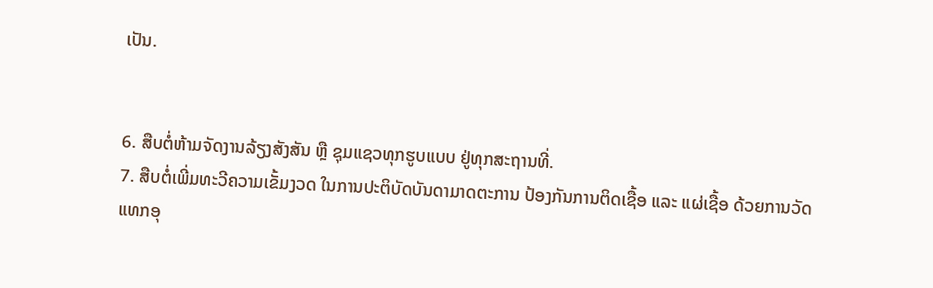ເປັນ.


6. ສືບຕໍ່ຫ້າມຈັດງານລ້ຽງສັງສັນ ຫຼື ຊຸມແຊວທຸກຮູບແບບ ຢູ່ທຸກສະຖານທີ່.
7. ສືບຕໍ່ເພີ່ມທະວີຄວາມເຂັ້ມງວດ ໃນການປະຕິບັດບັນດາມາດຕະການ ປ້ອງກັນການຕິດເຊື້ອ ແລະ ແຜ່ເຊື້ອ ດ້ວຍການວັດແທກອຸ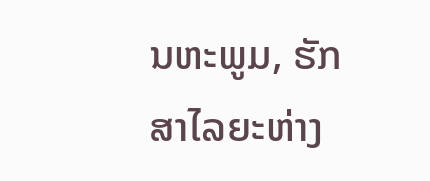ນຫະພູມ, ຮັກສາໄລຍະຫ່າງ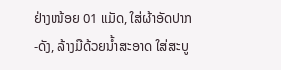ຢ່າງໜ້ອຍ 01 ແມັດ, ໃສ່ຜ້າອັດປາກ-ດັງ, ລ້າງມືດ້ວຍນໍ້າສະອາດ ໃສ່ສະບູ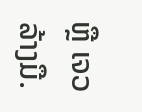ຫຼື ເຈວລ້າງມື.